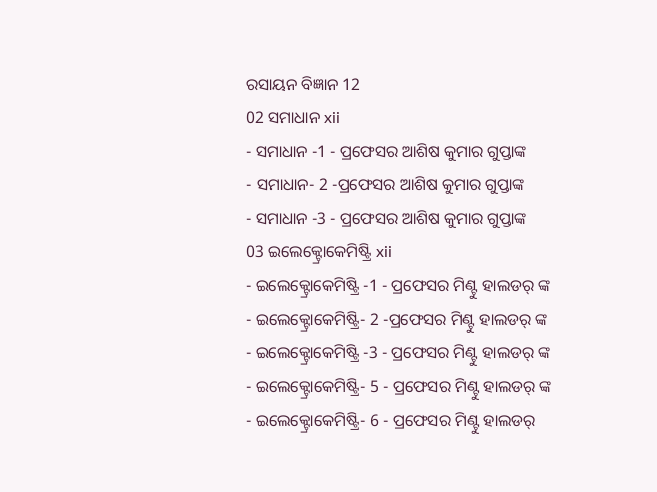ରସାୟନ ବିଜ୍ଞାନ 12
02 ସମାଧାନ xii
- ସମାଧାନ -1 - ପ୍ରଫେସର ଆଶିଷ କୁମାର ଗୁପ୍ତାଙ୍କ
- ସମାଧାନ- 2 -ପ୍ରଫେସର ଆଶିଷ କୁମାର ଗୁପ୍ତାଙ୍କ
- ସମାଧାନ -3 - ପ୍ରଫେସର ଆଶିଷ କୁମାର ଗୁପ୍ତାଙ୍କ
03 ଇଲେକ୍ଟ୍ରୋକେମିଷ୍ଟ୍ରି xii
- ଇଲେକ୍ଟ୍ରୋକେମିଷ୍ଟ୍ରି -1 - ପ୍ରଫେସର ମିଣ୍ଟୁ ହାଲଡର୍ ଙ୍କ
- ଇଲେକ୍ଟ୍ରୋକେମିଷ୍ଟ୍ରି- 2 -ପ୍ରଫେସର ମିଣ୍ଟୁ ହାଲଡର୍ ଙ୍କ
- ଇଲେକ୍ଟ୍ରୋକେମିଷ୍ଟ୍ରି -3 - ପ୍ରଫେସର ମିଣ୍ଟୁ ହାଲଡର୍ ଙ୍କ
- ଇଲେକ୍ଟ୍ରୋକେମିଷ୍ଟ୍ରି- 5 - ପ୍ରଫେସର ମିଣ୍ଟୁ ହାଲଡର୍ ଙ୍କ
- ଇଲେକ୍ଟ୍ରୋକେମିଷ୍ଟ୍ରି- 6 - ପ୍ରଫେସର ମିଣ୍ଟୁ ହାଲଡର୍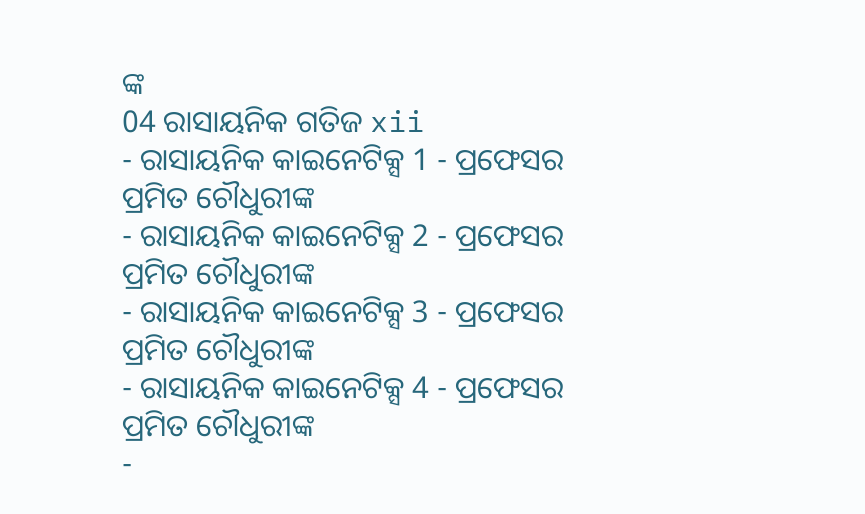ଙ୍କ
04 ରାସାୟନିକ ଗତିଜ xii
- ରାସାୟନିକ କାଇନେଟିକ୍ସ 1 - ପ୍ରଫେସର ପ୍ରମିତ ଚୌଧୁରୀଙ୍କ
- ରାସାୟନିକ କାଇନେଟିକ୍ସ 2 - ପ୍ରଫେସର ପ୍ରମିତ ଚୌଧୁରୀଙ୍କ
- ରାସାୟନିକ କାଇନେଟିକ୍ସ 3 - ପ୍ରଫେସର ପ୍ରମିତ ଚୌଧୁରୀଙ୍କ
- ରାସାୟନିକ କାଇନେଟିକ୍ସ 4 - ପ୍ରଫେସର ପ୍ରମିତ ଚୌଧୁରୀଙ୍କ
-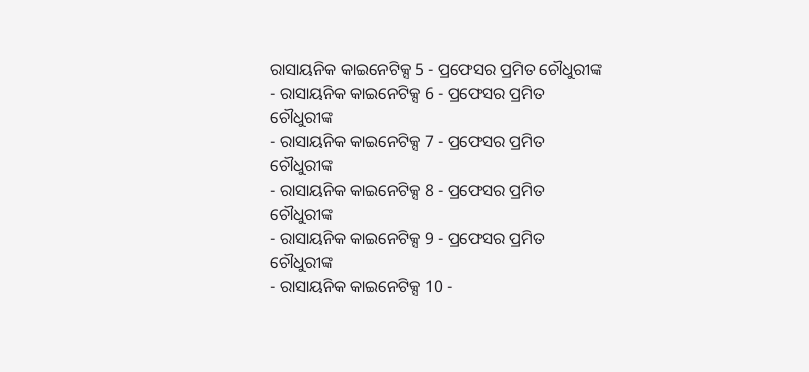ରାସାୟନିକ କାଇନେଟିକ୍ସ 5 - ପ୍ରଫେସର ପ୍ରମିତ ଚୌଧୁରୀଙ୍କ
- ରାସାୟନିକ କାଇନେଟିକ୍ସ 6 - ପ୍ରଫେସର ପ୍ରମିତ ଚୌଧୁରୀଙ୍କ
- ରାସାୟନିକ କାଇନେଟିକ୍ସ 7 - ପ୍ରଫେସର ପ୍ରମିତ ଚୌଧୁରୀଙ୍କ
- ରାସାୟନିକ କାଇନେଟିକ୍ସ 8 - ପ୍ରଫେସର ପ୍ରମିତ ଚୌଧୁରୀଙ୍କ
- ରାସାୟନିକ କାଇନେଟିକ୍ସ 9 - ପ୍ରଫେସର ପ୍ରମିତ ଚୌଧୁରୀଙ୍କ
- ରାସାୟନିକ କାଇନେଟିକ୍ସ 10 -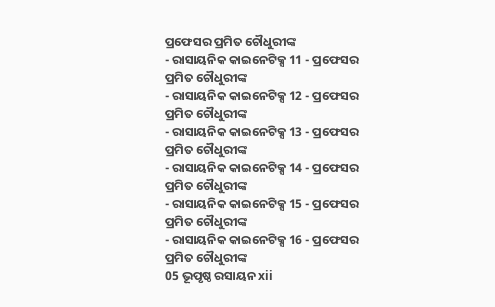ପ୍ରଫେସର ପ୍ରମିତ ଚୌଧୁରୀଙ୍କ
- ରାସାୟନିକ କାଇନେଟିକ୍ସ 11 - ପ୍ରଫେସର ପ୍ରମିତ ଚୌଧୁରୀଙ୍କ
- ରାସାୟନିକ କାଇନେଟିକ୍ସ 12 - ପ୍ରଫେସର ପ୍ରମିତ ଚୌଧୁରୀଙ୍କ
- ରାସାୟନିକ କାଇନେଟିକ୍ସ 13 - ପ୍ରଫେସର ପ୍ରମିତ ଚୌଧୁରୀଙ୍କ
- ରାସାୟନିକ କାଇନେଟିକ୍ସ 14 - ପ୍ରଫେସର ପ୍ରମିତ ଚୌଧୁରୀଙ୍କ
- ରାସାୟନିକ କାଇନେଟିକ୍ସ 15 - ପ୍ରଫେସର ପ୍ରମିତ ଚୌଧୁରୀଙ୍କ
- ରାସାୟନିକ କାଇନେଟିକ୍ସ 16 - ପ୍ରଫେସର ପ୍ରମିତ ଚୌଧୁରୀଙ୍କ
05 ଭୂପୃଷ୍ଠ ରସାୟନ xii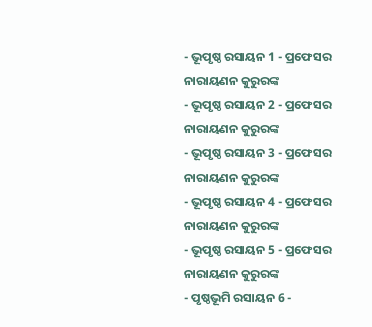- ଭୂପୃଷ୍ଠ ରସାୟନ 1 - ପ୍ରଫେସର ନାରାୟଣନ କୁରୁରଙ୍କ
- ଭୂପୃଷ୍ଠ ରସାୟନ 2 - ପ୍ରଫେସର ନାରାୟଣନ କୁରୁରଙ୍କ
- ଭୂପୃଷ୍ଠ ରସାୟନ 3 - ପ୍ରଫେସର ନାରାୟଣନ କୁରୁରଙ୍କ
- ଭୂପୃଷ୍ଠ ରସାୟନ 4 - ପ୍ରଫେସର ନାରାୟଣନ କୁରୁରଙ୍କ
- ଭୂପୃଷ୍ଠ ରସାୟନ 5 - ପ୍ରଫେସର ନାରାୟଣନ କୁରୁରଙ୍କ
- ପୃଷ୍ଠଭୂମି ରସାୟନ 6 -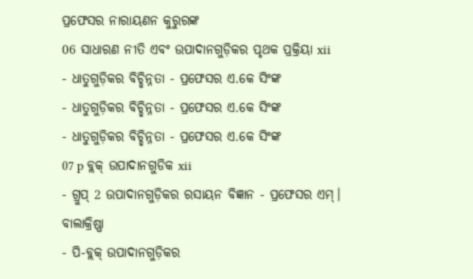ପ୍ରଫେସର ନାରାୟଣନ କୁରୁରଙ୍କ
06 ସାଧାରଣ ନୀତି ଏବଂ ଉପାଦାନଗୁଡ଼ିକର ପୃଥକ ପ୍ରକ୍ରିୟା xii
- ଧାତୁଗୁଡ଼ିକର ବିଚ୍ଛିନ୍ନତା - ପ୍ରଫେସର ଏ.କେ ସିଂଙ୍କ
- ଧାତୁଗୁଡ଼ିକର ବିଚ୍ଛିନ୍ନତା - ପ୍ରଫେସର ଏ.କେ ସିଂଙ୍କ
- ଧାତୁଗୁଡ଼ିକର ବିଚ୍ଛିନ୍ନତା - ପ୍ରଫେସର ଏ.କେ ସିଂଙ୍କ
07 p ବ୍ଲକ୍ ଉପାଦାନଗୁଡିକ xii
- ଗ୍ରୁପ୍ 2 ଉପାଦାନଗୁଡ଼ିକର ରସାୟନ ବିଜ୍ଞାନ - ପ୍ରଫେସର ଏମ୍। ବାଲାକ୍ରିଷ୍ଣା
- ପି-ବ୍ଲକ୍ ଉପାଦାନଗୁଡ଼ିକର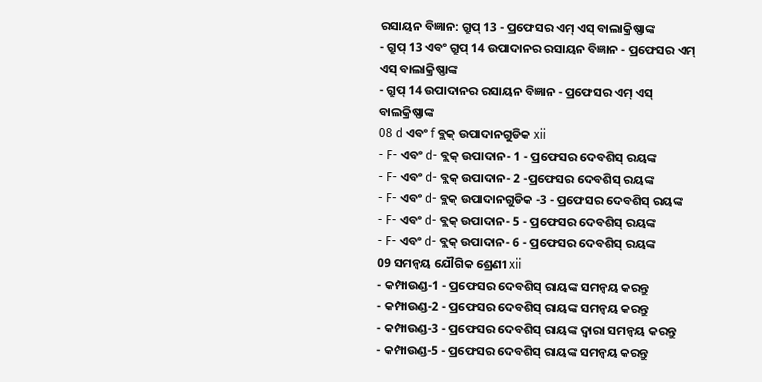ରସାୟନ ବିଜ୍ଞାନ: ଗ୍ରୁପ୍ 13 - ପ୍ରଫେସର ଏମ୍ ଏସ୍ ବାଲାକ୍ରିଷ୍ଣାଙ୍କ
- ଗ୍ରୁପ୍ 13 ଏବଂ ଗ୍ରୁପ୍ 14 ଉପାଦାନର ରସାୟନ ବିଜ୍ଞାନ - ପ୍ରଫେସର ଏମ୍ ଏସ୍ ବାଲାକ୍ରିଷ୍ଣାଙ୍କ
- ଗ୍ରୁପ୍ 14 ଉପାଦାନର ରସାୟନ ବିଜ୍ଞାନ - ପ୍ରଫେସର ଏମ୍ ଏସ୍ ବାଲକ୍ରିଷ୍ଣାଙ୍କ
08 d ଏବଂ f ବ୍ଲକ୍ ଉପାଦାନଗୁଡିକ xii
- F- ଏବଂ d- ବ୍ଲକ୍ ଉପାଦାନ- 1 - ପ୍ରଫେସର ଦେବଶିସ୍ ରୟଙ୍କ
- F- ଏବଂ d- ବ୍ଲକ୍ ଉପାଦାନ- 2 -ପ୍ରଫେସର ଦେବଶିସ୍ ରୟଙ୍କ
- F- ଏବଂ d- ବ୍ଲକ୍ ଉପାଦାନଗୁଡିକ -3 - ପ୍ରଫେସର ଦେବଶିସ୍ ରୟଙ୍କ
- F- ଏବଂ d- ବ୍ଲକ୍ ଉପାଦାନ- 5 - ପ୍ରଫେସର ଦେବଶିସ୍ ରୟଙ୍କ
- F- ଏବଂ d- ବ୍ଲକ୍ ଉପାଦାନ- 6 - ପ୍ରଫେସର ଦେବଶିସ୍ ରୟଙ୍କ
09 ସମନ୍ୱୟ ଯୌଗିକ ଶ୍ରେଣୀ xii
- କମ୍ପାଉଣ୍ଡ-1 - ପ୍ରଫେସର ଦେବଶିସ୍ ରାୟଙ୍କ ସମନ୍ୱୟ କରନ୍ତୁ
- କମ୍ପାଉଣ୍ଡ-2 - ପ୍ରଫେସର ଦେବଶିସ୍ ରାୟଙ୍କ ସମନ୍ୱୟ କରନ୍ତୁ
- କମ୍ପାଉଣ୍ଡ-3 - ପ୍ରଫେସର ଦେବଶିସ୍ ରାୟଙ୍କ ଦ୍ୱାରା ସମନ୍ୱୟ କରନ୍ତୁ
- କମ୍ପାଉଣ୍ଡ-5 - ପ୍ରଫେସର ଦେବଶିସ୍ ରାୟଙ୍କ ସମନ୍ୱୟ କରନ୍ତୁ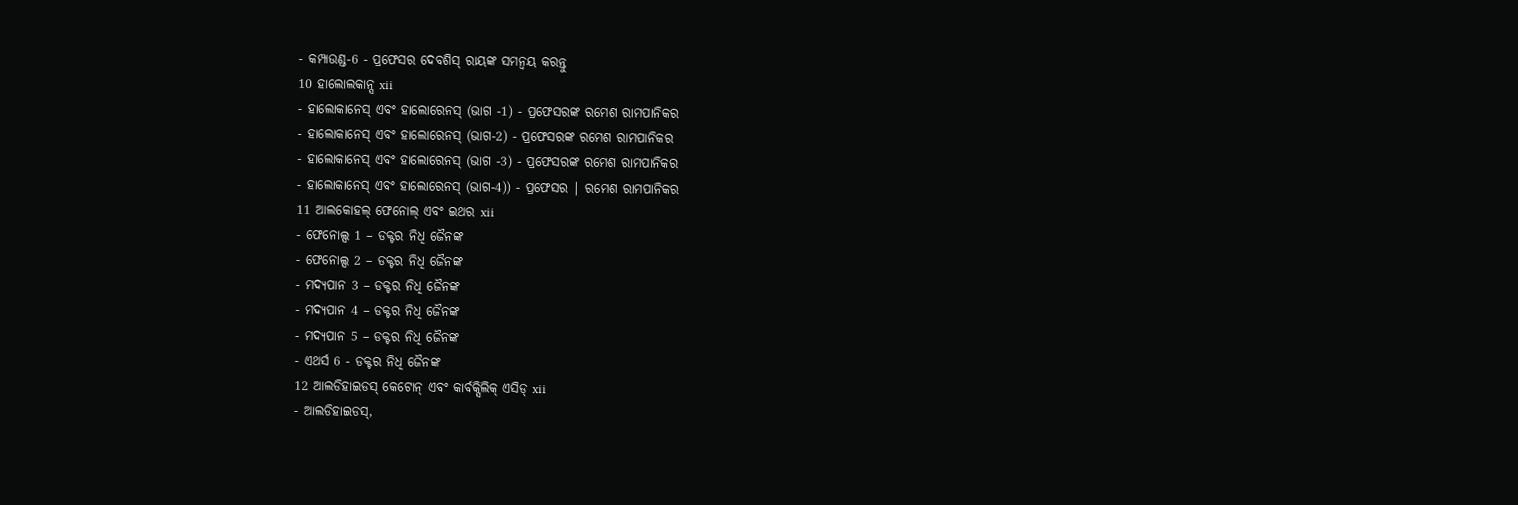- କମ୍ପାଉଣ୍ଡ-6 - ପ୍ରଫେସର ଦେବଶିସ୍ ରାୟଙ୍କ ସମନ୍ୱୟ କରନ୍ତୁ
10 ହାଲୋଲକାନ୍ସ xii
- ହାଲୋକାନେସ୍ ଏବଂ ହାଲୋରେନସ୍ (ଭାଗ -1) - ପ୍ରଫେସରଙ୍କ ରମେଶ ରାମପାନିକର
- ହାଲୋକାନେସ୍ ଏବଂ ହାଲୋରେନସ୍ (ଭାଗ-2) - ପ୍ରଫେସରଙ୍କ ରମେଶ ରାମପାନିକର
- ହାଲୋକାନେସ୍ ଏବଂ ହାଲୋରେନସ୍ (ଭାଗ -3) - ପ୍ରଫେସରଙ୍କ ରମେଶ ରାମପାନିକର
- ହାଲୋକାନେସ୍ ଏବଂ ହାଲୋରେନସ୍ (ଭାଗ-4)) - ପ୍ରଫେସର | ରମେଶ ରାମପାନିକର
11 ଆଲକୋହଲ୍ ଫେନୋଲ୍ ଏବଂ ଇଥର xii
- ଫେନୋଲ୍ସ 1 – ଡକ୍ଟର ନିଧି ଜୈନଙ୍କ
- ଫେନୋଲ୍ସ 2 – ଡକ୍ଟର ନିଧି ଜୈନଙ୍କ
- ମଦ୍ୟପାନ 3 – ଡକ୍ଟର ନିଧି ଜୈନଙ୍କ
- ମଦ୍ୟପାନ 4 – ଡକ୍ଟର ନିଧି ଜୈନଙ୍କ
- ମଦ୍ୟପାନ 5 – ଡକ୍ଟର ନିଧି ଜୈନଙ୍କ
- ଏଥର୍ସ 6 - ଡକ୍ଟର ନିଧି ଜୈନଙ୍କ
12 ଆଲଡିହାଇଡସ୍ କେଟୋନ୍ ଏବଂ କାର୍ବକ୍ସିଲିକ୍ ଏସିଡ୍ xii
- ଆଲଡିହାଇଡସ୍,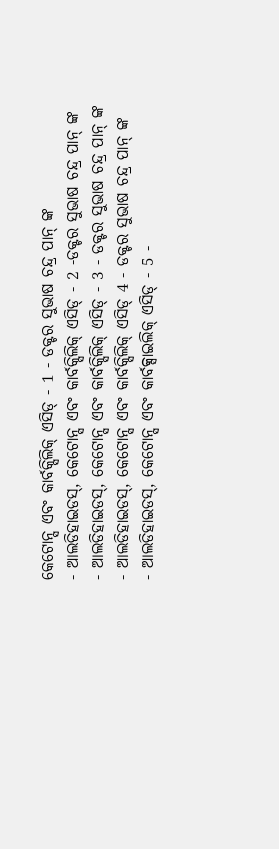କେଟୋନ୍ସ ଏବଂ କାର୍ବକ୍ସିଲିକ୍ ଏସିଡ୍ - 1 - ଡକ୍ଟର ସୁଭାଷ ଚନ୍ଦ୍ର ପାନ୍ ଙ୍କ
- ଆଲଡିହାଇଡସ୍, କେଟୋନ୍ସ ଏବଂ କାର୍ବକ୍ସିଲିକ୍ ଏସିଡ୍ - 2 -ଡକ୍ଟର ସୁଭାଷ ଚନ୍ଦ୍ର ପାନ୍ ଙ୍କ
- ଆଲଡିହାଇଡସ୍, କେଟୋନ୍ସ ଏବଂ କାର୍ବକ୍ସିଲିକ୍ ଏସିଡ୍ - 3 - ଡକ୍ଟର ସୁଭାଷ ଚନ୍ଦ୍ର ପାନ୍ ଙ୍କ
- ଆଲଡିହାଇଡସ୍, କେଟୋନ୍ସ ଏବଂ କାର୍ବକ୍ସିଲିକ୍ ଏସିଡ୍ 4 - ଡକ୍ଟର ସୁଭାଷ ଚନ୍ଦ୍ର ପାନ୍ ଙ୍କ
- ଆଲଡିହାଇଡସ୍, କେଟୋନ୍ସ ଏବଂ କାର୍ବକ୍ସାଇଲିକ୍ ଏସିଡ୍ - 5 -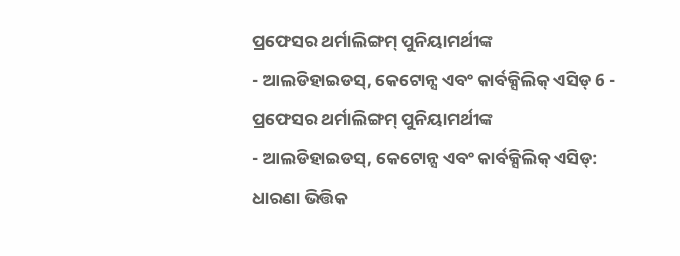ପ୍ରଫେସର ଥର୍ମାଲିଙ୍ଗମ୍ ପୁନିୟାମର୍ଥୀଙ୍କ
- ଆଲଡିହାଇଡସ୍, କେଟୋନ୍ସ ଏବଂ କାର୍ବକ୍ସିଲିକ୍ ଏସିଡ୍ 6 - ପ୍ରଫେସର ଥର୍ମାଲିଙ୍ଗମ୍ ପୁନିୟାମର୍ଥୀଙ୍କ
- ଆଲଡିହାଇଡସ୍, କେଟୋନ୍ସ ଏବଂ କାର୍ବକ୍ସିଲିକ୍ ଏସିଡ୍: ଧାରଣା ଭିତ୍ତିକ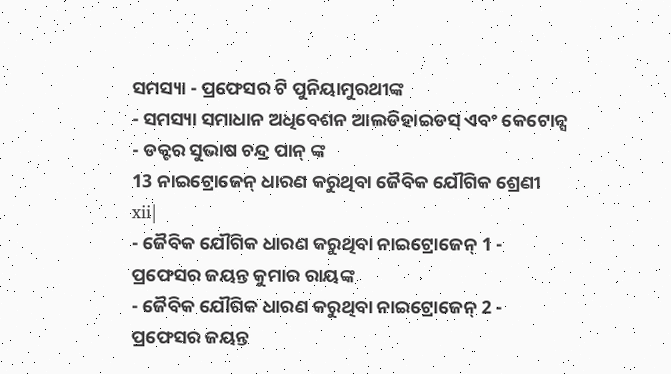ସମସ୍ୟା - ପ୍ରଫେସର ଟି ପୁନିୟାମୁରଥୀଙ୍କ
- ସମସ୍ୟା ସମାଧାନ ଅଧିବେଶନ ଆଲଡିହାଇଡସ୍ ଏବଂ କେଟୋନ୍ସ - ଡକ୍ଟର ସୁଭାଷ ଚନ୍ଦ୍ର ପାନ୍ ଙ୍କ
13 ନାଇଟ୍ରୋଜେନ୍ ଧାରଣ କରୁଥିବା ଜୈବିକ ଯୌଗିକ ଶ୍ରେଣୀ xii|
- ଜୈବିକ ଯୌଗିକ ଧାରଣ କରୁଥିବା ନାଇଟ୍ରୋଜେନ୍ 1 - ପ୍ରଫେସର ଜୟନ୍ତ କୁମାର ରାୟଙ୍କ
- ଜୈବିକ ଯୌଗିକ ଧାରଣ କରୁଥିବା ନାଇଟ୍ରୋଜେନ୍ 2 - ପ୍ରଫେସର ଜୟନ୍ତ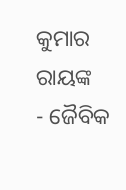କୁମାର ରାୟଙ୍କ
- ଜୈବିକ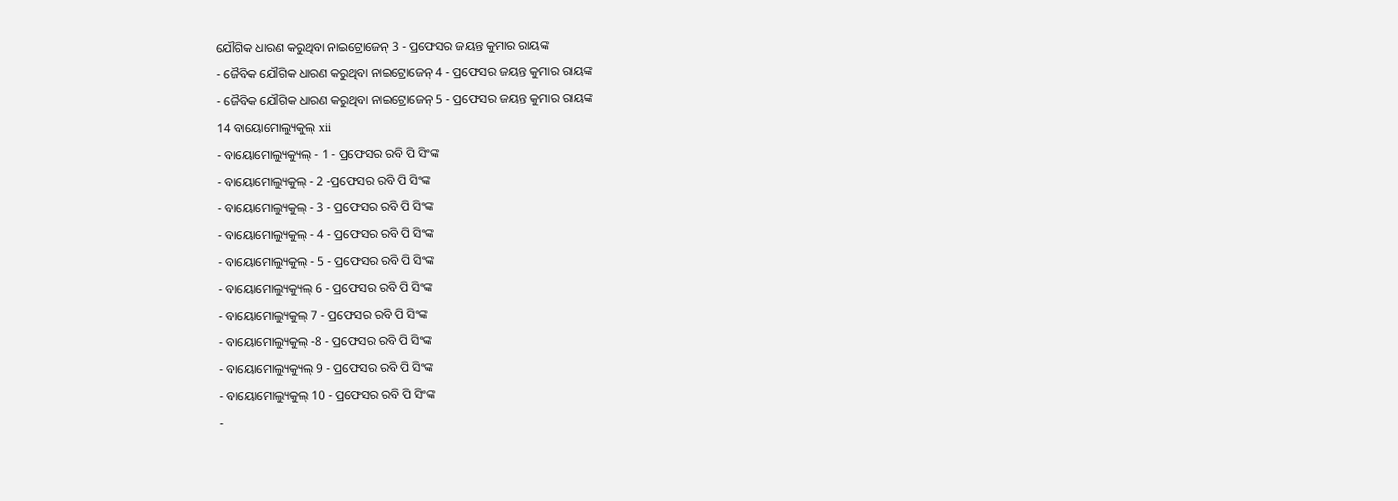ଯୌଗିକ ଧାରଣ କରୁଥିବା ନାଇଟ୍ରୋଜେନ୍ 3 - ପ୍ରଫେସର ଜୟନ୍ତ କୁମାର ରାୟଙ୍କ
- ଜୈବିକ ଯୌଗିକ ଧାରଣ କରୁଥିବା ନାଇଟ୍ରୋଜେନ୍ 4 - ପ୍ରଫେସର ଜୟନ୍ତ କୁମାର ରାୟଙ୍କ
- ଜୈବିକ ଯୌଗିକ ଧାରଣ କରୁଥିବା ନାଇଟ୍ରୋଜେନ୍ 5 - ପ୍ରଫେସର ଜୟନ୍ତ କୁମାର ରାୟଙ୍କ
14 ବାୟୋମୋଲ୍ୟୁକୁଲ୍ xii
- ବାୟୋମୋଲ୍ୟୁକ୍ୟୁଲ୍ - 1 - ପ୍ରଫେସର ରବି ପି ସିଂଙ୍କ
- ବାୟୋମୋଲ୍ୟୁକୁଲ୍ - 2 -ପ୍ରଫେସର ରବି ପି ସିଂଙ୍କ
- ବାୟୋମୋଲ୍ୟୁକୁଲ୍ - 3 - ପ୍ରଫେସର ରବି ପି ସିଂଙ୍କ
- ବାୟୋମୋଲ୍ୟୁକୁଲ୍ - 4 - ପ୍ରଫେସର ରବି ପି ସିଂଙ୍କ
- ବାୟୋମୋଲ୍ୟୁକୁଲ୍ - 5 - ପ୍ରଫେସର ରବି ପି ସିଂଙ୍କ
- ବାୟୋମୋଲ୍ୟୁକ୍ୟୁଲ୍ 6 - ପ୍ରଫେସର ରବି ପି ସିଂଙ୍କ
- ବାୟୋମୋଲ୍ୟୁକୁଲ୍ 7 - ପ୍ରଫେସର ରବି ପି ସିଂଙ୍କ
- ବାୟୋମୋଲ୍ୟୁକୁଲ୍ -8 - ପ୍ରଫେସର ରବି ପି ସିଂଙ୍କ
- ବାୟୋମୋଲ୍ୟୁକ୍ୟୁଲ୍ 9 - ପ୍ରଫେସର ରବି ପି ସିଂଙ୍କ
- ବାୟୋମୋଲ୍ୟୁକୁଲ୍ 10 - ପ୍ରଫେସର ରବି ପି ସିଂଙ୍କ
-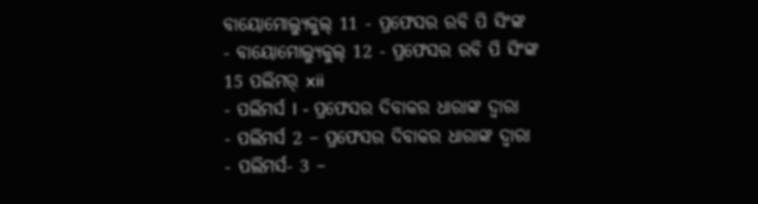ବାୟୋମୋଲ୍ୟୁକୁଲ୍ 11 - ପ୍ରଫେସର ରବି ପି ସିଂଙ୍କ
- ବାୟୋମୋଲ୍ୟୁକୁଲ୍ 12 - ପ୍ରଫେସର ରବି ପି ସିଂଙ୍କ
15 ପଲିମର୍ xii
- ପଲିମର୍ସ I - ପ୍ରଫେସର ଦିବାକର ଧାରାଙ୍କ ଦ୍ୱାରା
- ପଲିମର୍ସ 2 – ପ୍ରଫେସର ଦିବାକର ଧାରାଙ୍କ ଦ୍ୱାରା
- ପଲିମର୍ସ- 3 –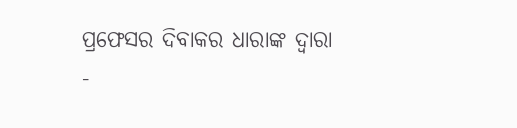ପ୍ରଫେସର ଦିବାକର ଧାରାଙ୍କ ଦ୍ୱାରା
-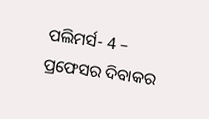ପଲିମର୍ସ- 4 – ପ୍ରଫେସର ଦିବାକର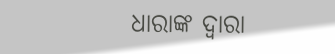ଧାରାଙ୍କ ଦ୍ୱାରା